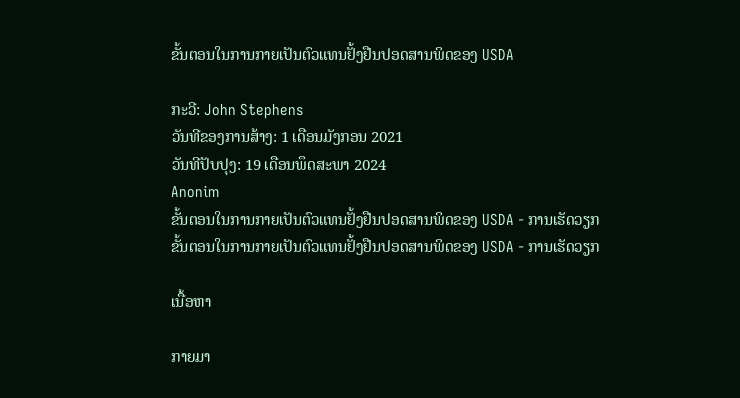ຂັ້ນຕອນໃນການກາຍເປັນຕົວແທນຢັ້ງຢືນປອດສານພິດຂອງ USDA

ກະວີ: John Stephens
ວັນທີຂອງການສ້າງ: 1 ເດືອນມັງກອນ 2021
ວັນທີປັບປຸງ: 19 ເດືອນພຶດສະພາ 2024
Anonim
ຂັ້ນຕອນໃນການກາຍເປັນຕົວແທນຢັ້ງຢືນປອດສານພິດຂອງ USDA - ການເຮັດວຽກ
ຂັ້ນຕອນໃນການກາຍເປັນຕົວແທນຢັ້ງຢືນປອດສານພິດຂອງ USDA - ການເຮັດວຽກ

ເນື້ອຫາ

ກາຍມາ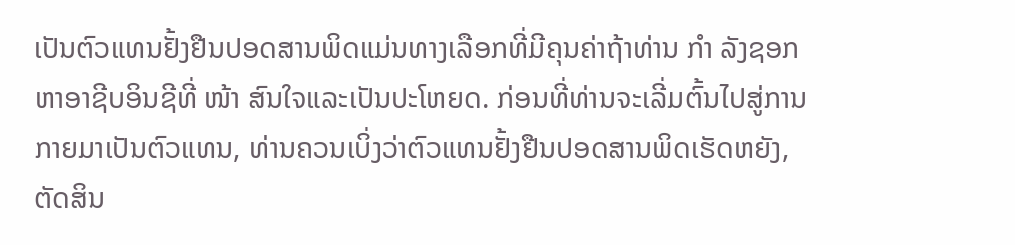ເປັນຕົວແທນຢັ້ງຢືນປອດສານພິດແມ່ນທາງເລືອກທີ່ມີຄຸນຄ່າຖ້າທ່ານ ກຳ ລັງຊອກຫາອາຊີບອິນຊີທີ່ ໜ້າ ສົນໃຈແລະເປັນປະໂຫຍດ. ກ່ອນທີ່ທ່ານຈະເລີ່ມຕົ້ນໄປສູ່ການກາຍມາເປັນຕົວແທນ, ທ່ານຄວນເບິ່ງວ່າຕົວແທນຢັ້ງຢືນປອດສານພິດເຮັດຫຍັງ, ຕັດສິນ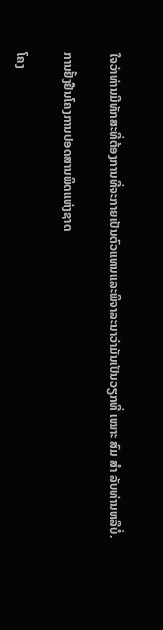ໃຈວ່າທ່ານມີທັກສະທີ່ຕ້ອງການທີ່ຈະກາຍເປັນຕົວແທນແລະພິຈາລະນາວ່າມັນເປັນວຽກທີ່ ເໝາະ ສົມ ສຳ ລັບທ່ານຫລືບໍ່.

ການຢັ້ງຢືນໂຄງການປອດສານພິດແຫ່ງຊາດ

ໂຄງ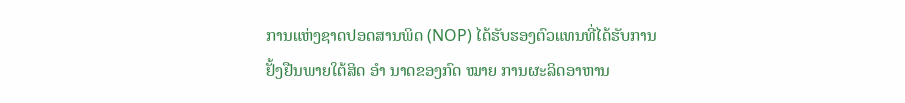ການແຫ່ງຊາດປອດສານພິດ (NOP) ໄດ້ຮັບຮອງຕົວແທນທີ່ໄດ້ຮັບການຢັ້ງຢືນພາຍໃຕ້ສິດ ອຳ ນາດຂອງກົດ ໝາຍ ການຜະລິດອາຫານ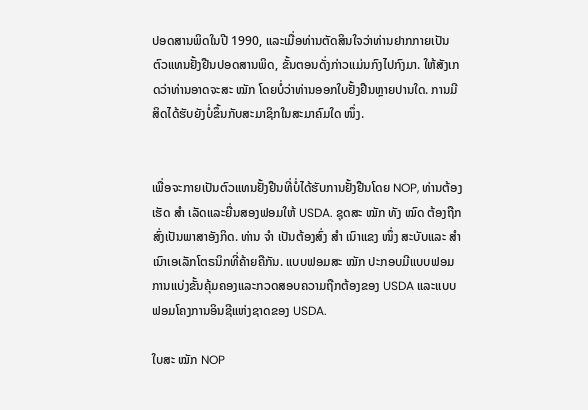ປອດສານພິດໃນປີ 1990, ແລະເມື່ອທ່ານຕັດສິນໃຈວ່າທ່ານຢາກກາຍເປັນຕົວແທນຢັ້ງຢືນປອດສານພິດ, ຂັ້ນຕອນດັ່ງກ່າວແມ່ນກົງໄປກົງມາ. ໃຫ້ສັງເກດວ່າທ່ານອາດຈະສະ ໝັກ ໂດຍບໍ່ວ່າທ່ານອອກໃບຢັ້ງຢືນຫຼາຍປານໃດ. ການມີສິດໄດ້ຮັບຍັງບໍ່ຂຶ້ນກັບສະມາຊິກໃນສະມາຄົມໃດ ໜຶ່ງ.


ເພື່ອຈະກາຍເປັນຕົວແທນຢັ້ງຢືນທີ່ບໍ່ໄດ້ຮັບການຢັ້ງຢືນໂດຍ NOP, ທ່ານຕ້ອງເຮັດ ສຳ ເລັດແລະຍື່ນສອງຟອມໃຫ້ USDA. ຊຸດສະ ໝັກ ທັງ ໝົດ ຕ້ອງຖືກສົ່ງເປັນພາສາອັງກິດ. ທ່ານ ຈຳ ເປັນຕ້ອງສົ່ງ ສຳ ເນົາແຂງ ໜຶ່ງ ສະບັບແລະ ສຳ ເນົາເອເລັກໂຕຣນິກທີ່ຄ້າຍຄືກັນ. ແບບຟອມສະ ໝັກ ປະກອບມີແບບຟອມການແບ່ງຂັ້ນຄຸ້ມຄອງແລະກວດສອບຄວາມຖືກຕ້ອງຂອງ USDA ແລະແບບຟອມໂຄງການອິນຊີແຫ່ງຊາດຂອງ USDA.

ໃບສະ ໝັກ NOP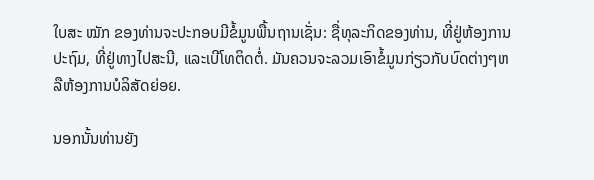ໃບສະ ໝັກ ຂອງທ່ານຈະປະກອບມີຂໍ້ມູນພື້ນຖານເຊັ່ນ: ຊື່ທຸລະກິດຂອງທ່ານ, ທີ່ຢູ່ຫ້ອງການປະຖົມ, ທີ່ຢູ່ທາງໄປສະນີ, ແລະເບີໂທຕິດຕໍ່. ມັນຄວນຈະລວມເອົາຂໍ້ມູນກ່ຽວກັບບົດຕ່າງໆຫລືຫ້ອງການບໍລິສັດຍ່ອຍ.

ນອກນັ້ນທ່ານຍັງ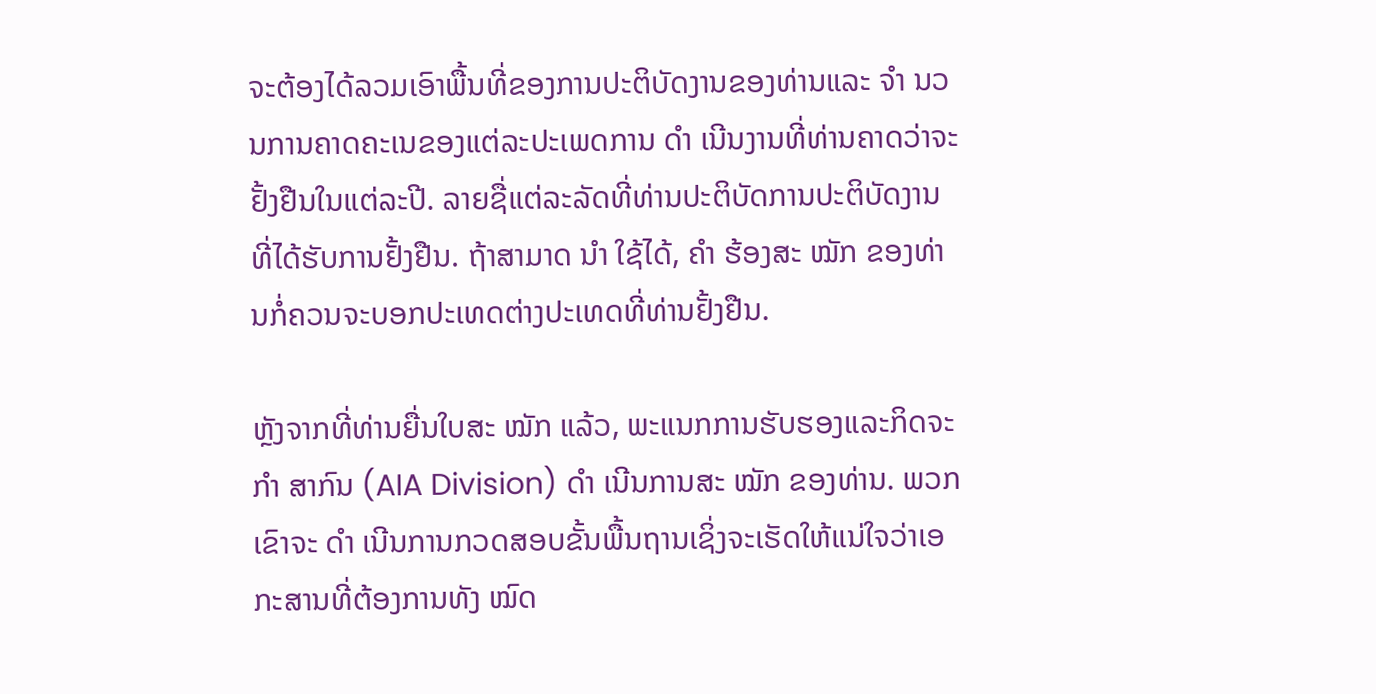ຈະຕ້ອງໄດ້ລວມເອົາພື້ນທີ່ຂອງການປະຕິບັດງານຂອງທ່ານແລະ ຈຳ ນວນການຄາດຄະເນຂອງແຕ່ລະປະເພດການ ດຳ ເນີນງານທີ່ທ່ານຄາດວ່າຈະຢັ້ງຢືນໃນແຕ່ລະປີ. ລາຍຊື່ແຕ່ລະລັດທີ່ທ່ານປະຕິບັດການປະຕິບັດງານທີ່ໄດ້ຮັບການຢັ້ງຢືນ. ຖ້າສາມາດ ນຳ ໃຊ້ໄດ້, ຄຳ ຮ້ອງສະ ໝັກ ຂອງທ່ານກໍ່ຄວນຈະບອກປະເທດຕ່າງປະເທດທີ່ທ່ານຢັ້ງຢືນ.

ຫຼັງຈາກທີ່ທ່ານຍື່ນໃບສະ ໝັກ ແລ້ວ, ພະແນກການຮັບຮອງແລະກິດຈະ ກຳ ສາກົນ (AIA Division) ດຳ ເນີນການສະ ໝັກ ຂອງທ່ານ. ພວກເຂົາຈະ ດຳ ເນີນການກວດສອບຂັ້ນພື້ນຖານເຊິ່ງຈະເຮັດໃຫ້ແນ່ໃຈວ່າເອກະສານທີ່ຕ້ອງການທັງ ໝົດ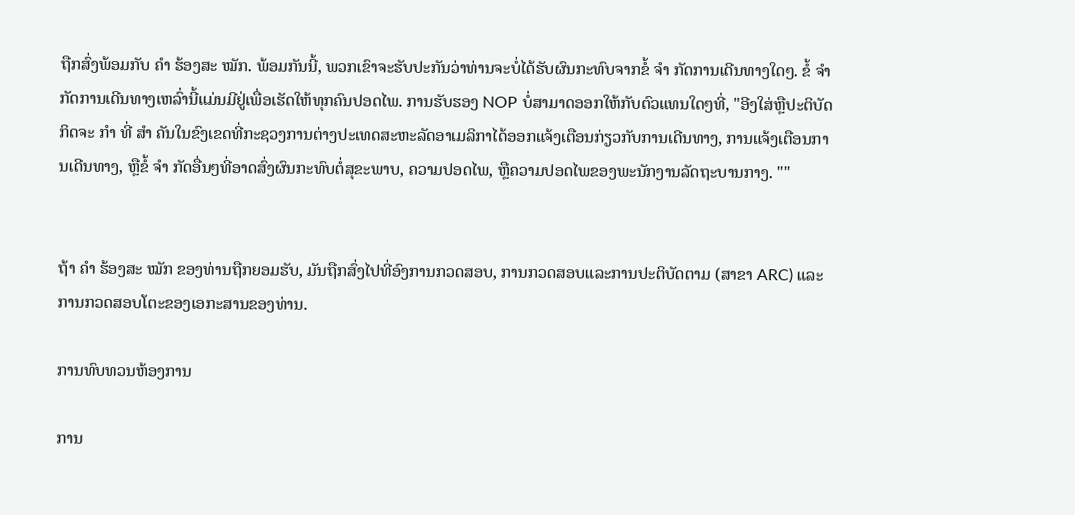ຖືກສົ່ງພ້ອມກັບ ຄຳ ຮ້ອງສະ ໝັກ. ພ້ອມກັນນີ້, ພວກເຂົາຈະຮັບປະກັນວ່າທ່ານຈະບໍ່ໄດ້ຮັບຜົນກະທົບຈາກຂໍ້ ຈຳ ກັດການເດີນທາງໃດໆ. ຂໍ້ ຈຳ ກັດການເດີນທາງເຫລົ່ານີ້ແມ່ນມີຢູ່ເພື່ອເຮັດໃຫ້ທຸກຄົນປອດໄພ. ການຮັບຮອງ NOP ບໍ່ສາມາດອອກໃຫ້ກັບຕົວແທນໃດໆທີ່, "ອີງໃສ່ຫຼືປະຕິບັດກິດຈະ ກຳ ທີ່ ສຳ ຄັນໃນຂົງເຂດທີ່ກະຊວງການຕ່າງປະເທດສະຫະລັດອາເມລິກາໄດ້ອອກແຈ້ງເຕືອນກ່ຽວກັບການເດີນທາງ, ການແຈ້ງເຕືອນການເດີນທາງ, ຫຼືຂໍ້ ຈຳ ກັດອື່ນໆທີ່ອາດສົ່ງຜົນກະທົບຕໍ່ສຸຂະພາບ, ຄວາມປອດໄພ, ຫຼືຄວາມປອດໄພຂອງພະນັກງານລັດຖະບານກາງ. ""


ຖ້າ ຄຳ ຮ້ອງສະ ໝັກ ຂອງທ່ານຖືກຍອມຮັບ, ມັນຖືກສົ່ງໄປທີ່ອົງການກວດສອບ, ການກວດສອບແລະການປະຕິບັດຕາມ (ສາຂາ ARC) ແລະການກວດສອບໂຕະຂອງເອກະສານຂອງທ່ານ.

ການທົບທວນຫ້ອງການ

ການ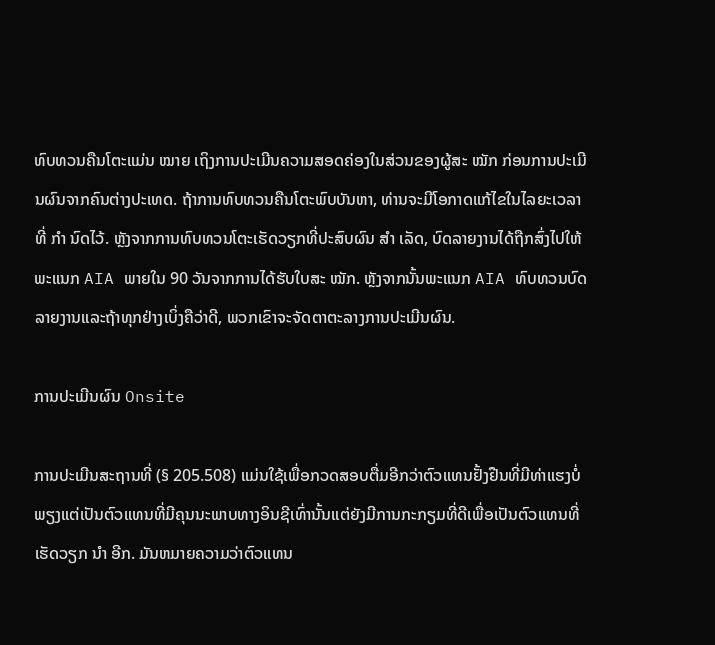ທົບທວນຄືນໂຕະແມ່ນ ໝາຍ ເຖິງການປະເມີນຄວາມສອດຄ່ອງໃນສ່ວນຂອງຜູ້ສະ ໝັກ ກ່ອນການປະເມີນຜົນຈາກຄົນຕ່າງປະເທດ. ຖ້າການທົບທວນຄືນໂຕະພົບບັນຫາ, ທ່ານຈະມີໂອກາດແກ້ໄຂໃນໄລຍະເວລາທີ່ ກຳ ນົດໄວ້. ຫຼັງຈາກການທົບທວນໂຕະເຮັດວຽກທີ່ປະສົບຜົນ ສຳ ເລັດ, ບົດລາຍງານໄດ້ຖືກສົ່ງໄປໃຫ້ພະແນກ AIA ພາຍໃນ 90 ວັນຈາກການໄດ້ຮັບໃບສະ ໝັກ. ຫຼັງຈາກນັ້ນພະແນກ AIA ທົບທວນບົດລາຍງານແລະຖ້າທຸກຢ່າງເບິ່ງຄືວ່າດີ, ພວກເຂົາຈະຈັດຕາຕະລາງການປະເມີນຜົນ.

ການປະເມີນຜົນ Onsite

ການປະເມີນສະຖານທີ່ (§ 205.508) ແມ່ນໃຊ້ເພື່ອກວດສອບຕື່ມອີກວ່າຕົວແທນຢັ້ງຢືນທີ່ມີທ່າແຮງບໍ່ພຽງແຕ່ເປັນຕົວແທນທີ່ມີຄຸນນະພາບທາງອິນຊີເທົ່ານັ້ນແຕ່ຍັງມີການກະກຽມທີ່ດີເພື່ອເປັນຕົວແທນທີ່ເຮັດວຽກ ນຳ ອີກ. ມັນຫມາຍຄວາມວ່າຕົວແທນ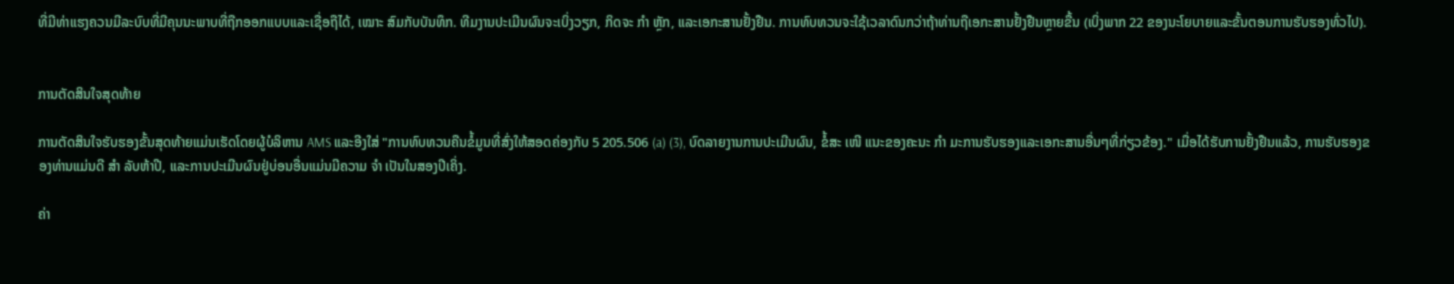ທີ່ມີທ່າແຮງຄວນມີລະບົບທີ່ມີຄຸນນະພາບທີ່ຖືກອອກແບບແລະເຊື່ອຖືໄດ້, ເໝາະ ສົມກັບບັນທຶກ. ທີມງານປະເມີນຜົນຈະເບິ່ງວຽກ, ກິດຈະ ກຳ ຫຼັກ, ແລະເອກະສານຢັ້ງຢືນ. ການທົບທວນຈະໃຊ້ເວລາດົນກວ່າຖ້າທ່ານຖືເອກະສານຢັ້ງຢືນຫຼາຍຂື້ນ (ເບິ່ງພາກ 22 ຂອງນະໂຍບາຍແລະຂັ້ນຕອນການຮັບຮອງທົ່ວໄປ).


ການຕັດສິນໃຈສຸດທ້າຍ

ການຕັດສິນໃຈຮັບຮອງຂັ້ນສຸດທ້າຍແມ່ນເຮັດໂດຍຜູ້ບໍລິຫານ AMS ແລະອີງໃສ່ "ການທົບທວນຄືນຂໍ້ມູນທີ່ສົ່ງໃຫ້ສອດຄ່ອງກັບ 5 205.506 (a) (3), ບົດລາຍງານການປະເມີນຜົນ, ຂໍ້ສະ ເໜີ ແນະຂອງຄະນະ ກຳ ມະການຮັບຮອງແລະເອກະສານອື່ນໆທີ່ກ່ຽວຂ້ອງ." ເມື່ອໄດ້ຮັບການຢັ້ງຢືນແລ້ວ, ການຮັບຮອງຂອງທ່ານແມ່ນດີ ສຳ ລັບຫ້າປີ, ແລະການປະເມີນຜົນຢູ່ບ່ອນອື່ນແມ່ນມີຄວາມ ຈຳ ເປັນໃນສອງປີເຄິ່ງ.

ຄ່າ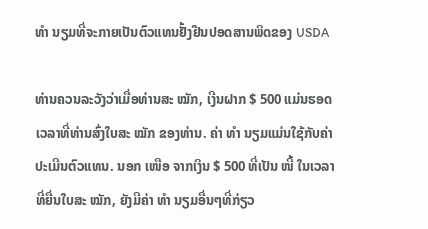ທຳ ນຽມທີ່ຈະກາຍເປັນຕົວແທນຢັ້ງຢືນປອດສານພິດຂອງ USDA

ທ່ານຄວນລະວັງວ່າເມື່ອທ່ານສະ ໝັກ, ເງີນຝາກ $ 500 ແມ່ນຮອດເວລາທີ່ທ່ານສົ່ງໃບສະ ໝັກ ຂອງທ່ານ. ຄ່າ ທຳ ນຽມແມ່ນໃຊ້ກັບຄ່າປະເມີນຕົວແທນ. ນອກ ເໜືອ ຈາກເງິນ $ 500 ທີ່ເປັນ ໜີ້ ໃນເວລາທີ່ຍື່ນໃບສະ ໝັກ, ຍັງມີຄ່າ ທຳ ນຽມອື່ນໆທີ່ກ່ຽວ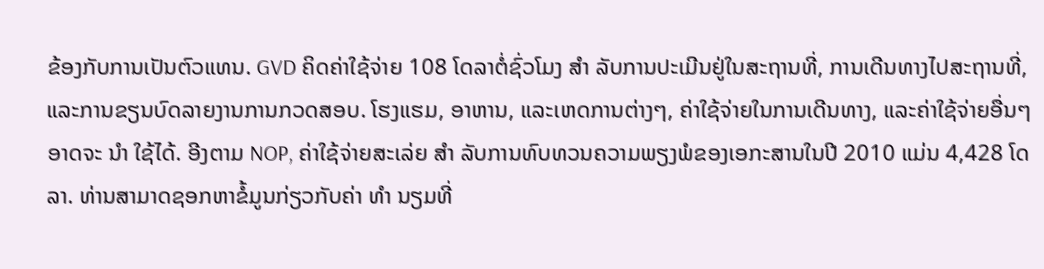ຂ້ອງກັບການເປັນຕົວແທນ. GVD ຄິດຄ່າໃຊ້ຈ່າຍ 108 ໂດລາຕໍ່ຊົ່ວໂມງ ສຳ ລັບການປະເມີນຢູ່ໃນສະຖານທີ່, ການເດີນທາງໄປສະຖານທີ່, ແລະການຂຽນບົດລາຍງານການກວດສອບ. ໂຮງແຮມ, ອາຫານ, ແລະເຫດການຕ່າງໆ, ຄ່າໃຊ້ຈ່າຍໃນການເດີນທາງ, ແລະຄ່າໃຊ້ຈ່າຍອື່ນໆອາດຈະ ນຳ ໃຊ້ໄດ້. ອີງຕາມ NOP, ຄ່າໃຊ້ຈ່າຍສະເລ່ຍ ສຳ ລັບການທົບທວນຄວາມພຽງພໍຂອງເອກະສານໃນປີ 2010 ແມ່ນ 4,428 ໂດລາ. ທ່ານສາມາດຊອກຫາຂໍ້ມູນກ່ຽວກັບຄ່າ ທຳ ນຽມທີ່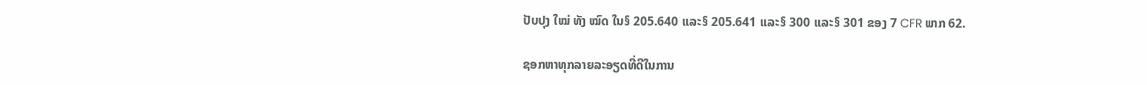ປັບປຸງ ໃໝ່ ທັງ ໝົດ ໃນ§ 205.640 ແລະ§ 205.641 ແລະ§ 300 ແລະ§ 301 ຂອງ 7 CFR ພາກ 62.

ຊອກຫາທຸກລາຍລະອຽດທີ່ດີໃນການ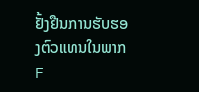ຢັ້ງຢືນການຮັບຮອງຕົວແທນໃນພາກ F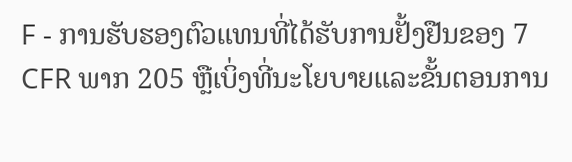F - ການຮັບຮອງຕົວແທນທີ່ໄດ້ຮັບການຢັ້ງຢືນຂອງ 7 CFR ພາກ 205 ຫຼືເບິ່ງທີ່ນະໂຍບາຍແລະຂັ້ນຕອນການ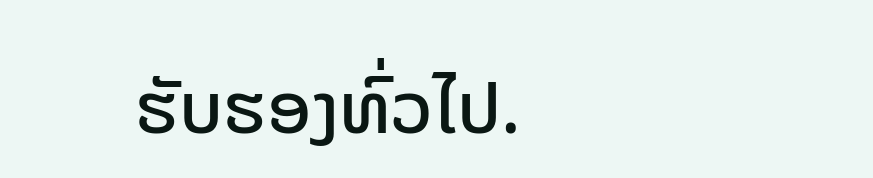ຮັບຮອງທົ່ວໄປ.